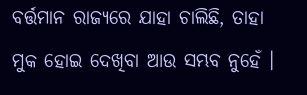ବର୍ତ୍ତମାନ ରାଜ୍ୟରେ ଯାହା ଚାଲିଛି, ତାହା ମୁକ ହୋଇ ଦେଖିବା ଆଉ ସମ୍ଭବ ନୁହେଁ ।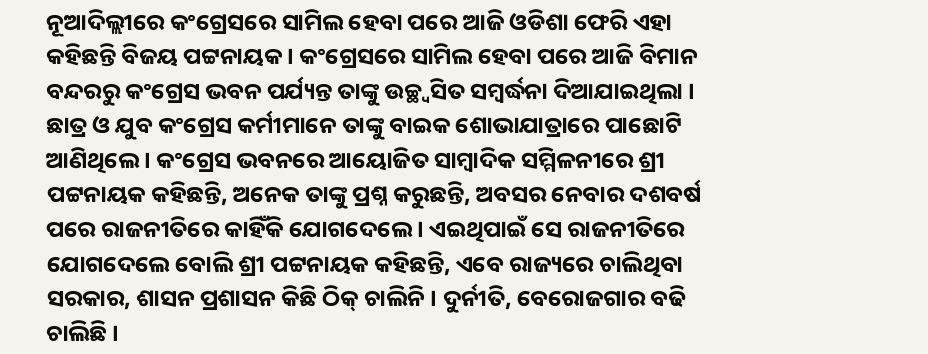ନୂଆଦିଲ୍ଲୀରେ କଂଗ୍ରେସରେ ସାମିଲ ହେବା ପରେ ଆଜି ଓଡିଶା ଫେରି ଏହା କହିଛନ୍ତି ବିଜୟ ପଟ୍ଟନାୟକ । କଂଗ୍ରେସରେ ସାମିଲ ହେବା ପରେ ଆଜି ବିମାନ ବନ୍ଦରରୁ କଂଗ୍ରେସ ଭବନ ପର୍ଯ୍ୟନ୍ତ ତାଙ୍କୁ ଉଚ୍ଛ୍ବସିତ ସମ୍ବର୍ଦ୍ଧନା ଦିଆଯାଇଥିଲା । ଛାତ୍ର ଓ ଯୁବ କଂଗ୍ରେସ କର୍ମୀମାନେ ତାଙ୍କୁ ବାଇକ ଶୋଭାଯାତ୍ରାରେ ପାଛୋଟି ଆଣିଥିଲେ । କଂଗ୍ରେସ ଭବନରେ ଆୟୋଜିତ ସାମ୍ବାଦିକ ସମ୍ମିଳନୀରେ ଶ୍ରୀ ପଟ୍ଟନାୟକ କହିଛନ୍ତି, ଅନେକ ତାଙ୍କୁ ପ୍ରଶ୍ନ କରୁଛନ୍ତି, ଅବସର ନେବାର ଦଶବର୍ଷ ପରେ ରାଜନୀତିରେ କାହିଁକି ଯୋଗଦେଲେ । ଏଇଥିପାଇଁ ସେ ରାଜନୀତିରେ ଯୋଗଦେଲେ ବୋଲି ଶ୍ରୀ ପଟ୍ଟନାୟକ କହିଛନ୍ତି, ଏବେ ରାଜ୍ୟରେ ଚାଲିଥିବା ସରକାର, ଶାସନ ପ୍ରଶାସନ କିଛି ଠିକ୍ ଚାଲିନି । ଦୁର୍ନୀତି, ବେରୋଜଗାର ବଢି ଚାଲିଛି ।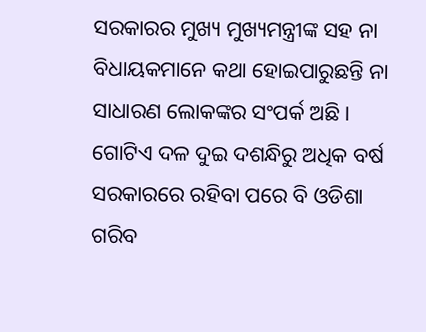ସରକାରର ମୁଖ୍ୟ ମୁଖ୍ୟମନ୍ତ୍ରୀଙ୍କ ସହ ନା ବିଧାୟକମାନେ କଥା ହୋଇପାରୁଛନ୍ତି ନା ସାଧାରଣ ଲୋକଙ୍କର ସଂପର୍କ ଅଛି । ଗୋଟିଏ ଦଳ ଦୁଇ ଦଶନ୍ଧିରୁ ଅଧିକ ବର୍ଷ ସରକାରରେ ରହିବା ପରେ ବି ଓଡିଶା ଗରିବ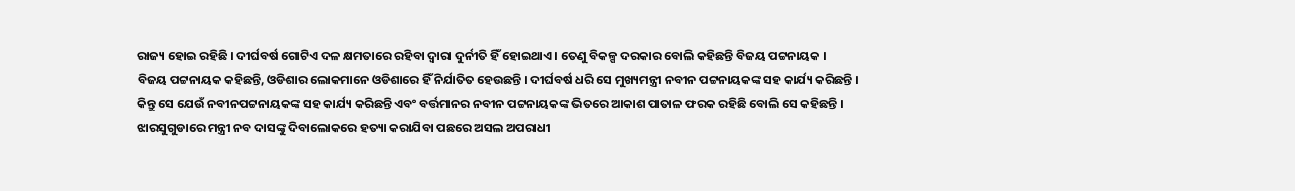ରାଜ୍ୟ ହୋଇ ରହିଛି । ଦୀର୍ଘବର୍ଷ ଗୋଟିଏ ଦଳ କ୍ଷମତାରେ ରହିବା ଦ୍ବାରା ଦୁର୍ନୀତି ହିଁ ହୋଇଥାଏ । ତେଣୁ ବିକଳ୍ପ ଦରକାର ବୋଲି କହିଛନ୍ତି ବିଜୟ ପଟ୍ଟନାୟକ ।
ବିଜୟ ପଟ୍ଟନାୟକ କହିଛନ୍ତି, ଓଡିଶାର ଲୋକମାନେ ଓଡିଶାରେ ହିଁ ନିର୍ଯାତିତ ହେଉଛନ୍ତି । ଦୀର୍ଘବର୍ଷ ଧରି ସେ ମୁଖ୍ୟମନ୍ତ୍ରୀ ନବୀନ ପଟ୍ଟନାୟକଙ୍କ ସହ କାର୍ଯ୍ୟ କରିଛନ୍ତି । କିନ୍ତୁ ସେ ଯେଉଁ ନବୀନପଟ୍ଟନାୟକଙ୍କ ସହ କାର୍ଯ୍ୟ କରିଛନ୍ତି ଏବଂ ବର୍ତ୍ତମାନର ନବୀନ ପଟ୍ଟନାୟକଙ୍କ ଭିତରେ ଆକାଶ ପାତାଳ ଫରକ ରହିଛି ବୋଲି ସେ କହିଛନ୍ତି ।
ଝାରସୁଗୁଡାରେ ମନ୍ତ୍ରୀ ନବ ଦାସଙ୍କୁ ଦିବାଲୋକରେ ହତ୍ୟା କରାଯିବା ପଛରେ ଅସଲ ଅପରାଧୀ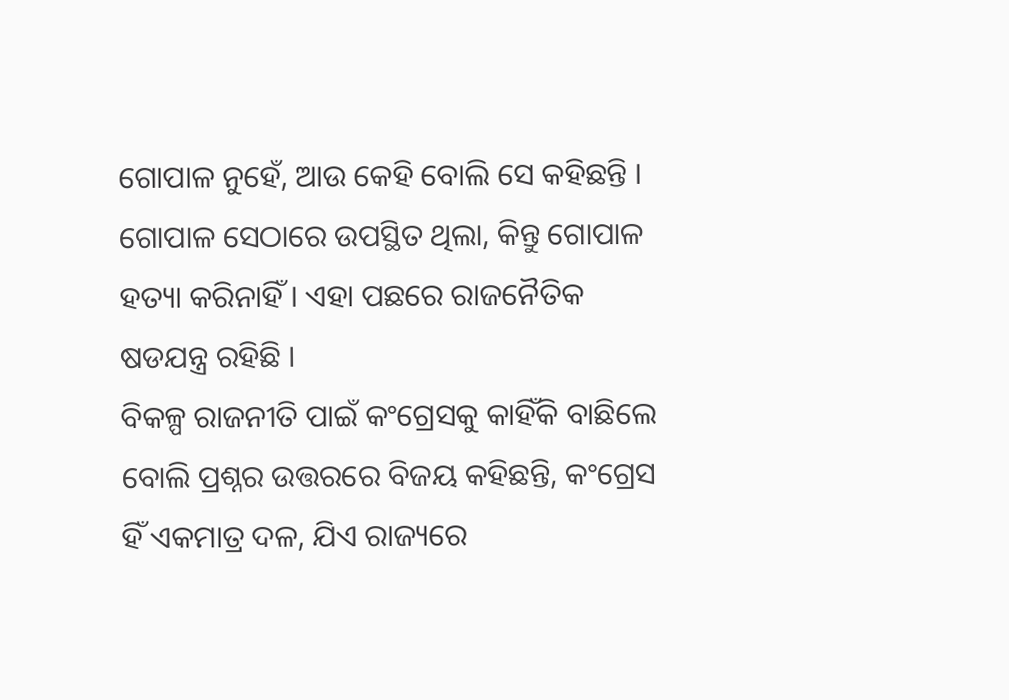ଗୋପାଳ ନୁହେଁ, ଆଉ କେହି ବୋଲି ସେ କହିଛନ୍ତି । ଗୋପାଳ ସେଠାରେ ଉପସ୍ଥିତ ଥିଲା, କିନ୍ତୁ ଗୋପାଳ ହତ୍ୟା କରିନାହିଁ । ଏହା ପଛରେ ରାଜନୈତିକ ଷଡଯନ୍ତ୍ର ରହିଛି ।
ବିକଳ୍ପ ରାଜନୀତି ପାଇଁ କଂଗ୍ରେସକୁ କାହିଁକି ବାଛିଲେ ବୋଲି ପ୍ରଶ୍ନର ଉତ୍ତରରେ ବିଜୟ କହିଛନ୍ତି, କଂଗ୍ରେସ ହିଁ ଏକମାତ୍ର ଦଳ, ଯିଏ ରାଜ୍ୟରେ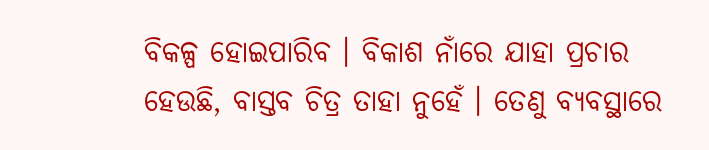ବିକଳ୍ପ ହୋଇପାରିବ । ବିକାଶ ନାଁରେ ଯାହା ପ୍ରଚାର ହେଉଛି, ବାସ୍ତବ ଚିତ୍ର ତାହା ନୁହେଁ । ତେଣୁ ବ୍ୟବସ୍ଥାରେ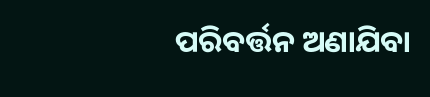ପରିବର୍ତ୍ତନ ଅଣାଯିବା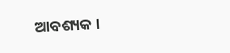ଆବଶ୍ୟକ ।